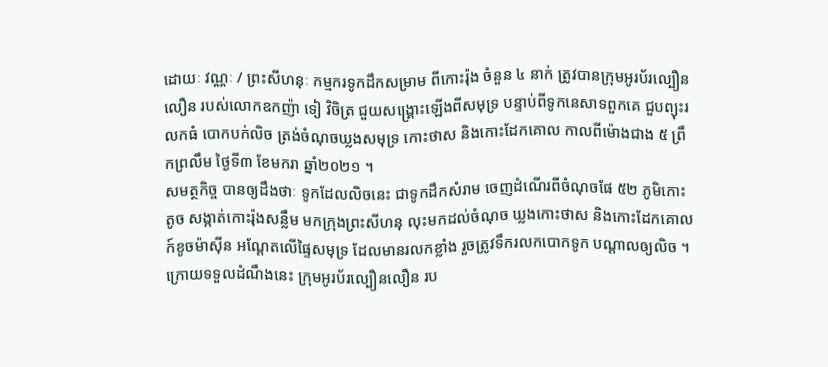ដោយៈ វណ្ណៈ / ព្រះសីហនុៈ កម្មករទូកដឹកសម្រាម ពីកោះរ៉ុង ចំនួន ៤ នាក់ ត្រូវបានក្រុមអូរប័រល្បឿនលឿន របស់លោកឧកញ៉ា ទៀ វិចិត្រ ជួយសង្គ្រោះឡើងពីសមុទ្រ បន្ទាប់ពីទូកនេសាទពួកគេ ជួបព្យុះរលកធំ បោកបក់លិច ត្រង់ចំណុចឃ្លងសមុទ្រ កោះថាស និងកោះដែកគោល កាលពីម៉ោងជាង ៥ ព្រឹកព្រលឹម ថ្ងៃទី៣ ខែមករា ឆ្នាំ២០២១ ។
សមត្ថកិច្ច បានឲ្យដឹងថាៈ ទូកដែលលិចនេះ ជាទូកដឹកសំរាម ចេញដំណើរពីចំណុចផែ ៥២ ភូមិកោះតូច សង្កាត់កោះរ៉ុងសន្លឹម មកក្រុងព្រះសីហនុ លុះមកដល់ចំណុច ឃ្លងកោះថាស និងកោះដែកគោល ក៍ខូចម៉ាស៊ីន អណ្តែតលើផ្ទៃសមុទ្រ ដែលមានរលកខ្លាំង រួចត្រូវទឹករលកបោកទូក បណ្ដាលឲ្យលិច ។
ក្រោយទទួលដំណឹងនេះ ក្រុមអូរប័រល្បឿនលឿន រប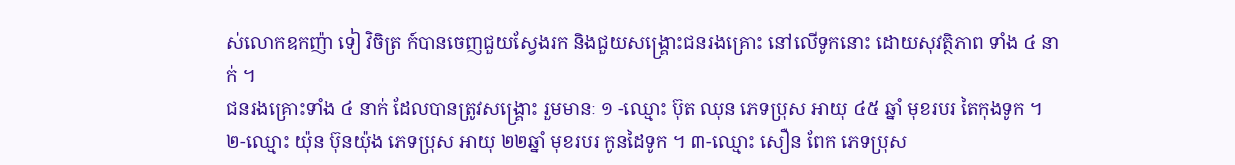ស់លោកឧកញ៉ា ទៀ វិចិត្រ ក៍បានចេញជួយស្វែងរក និងជួយសង្គ្រោះជនរងគ្រោះ នៅលើទូកនោះ ដោយសុវត្ថិភាព ទាំង ៤ នាក់ ។
ជនរងគ្រោះទាំង ៤ នាក់ ដែលបានត្រូវសង្គ្រោះ រួមមានៈ ១ -ឈ្មោះ ប៊ុត ឈុន ភេទប្រុស អាយុ ៤៥ ឆ្នាំ មុខរបរ តៃកុងទូក ។
២-ឈ្មោះ យ៉ុន ប៊ុនយ៉ុង ភេទប្រុស អាយុ ២២ឆ្នាំ មុខរបរ កូនដៃទូក ។ ៣-ឈ្មោះ សឿន ពែក ភេទប្រុស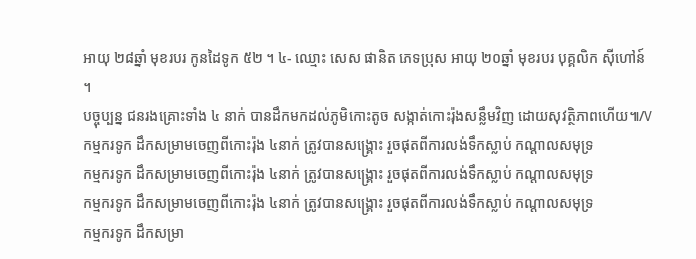អាយុ ២៨ឆ្នាំ មុខរបរ កូនដៃទូក ៥២ ។ ៤- ឈ្មោះ សេស ផានិត ភេទប្រុស អាយុ ២០ឆ្នាំ មុខរបរ បុគ្គលិក ស៊ីហៅន៍ ។
បច្ចុប្បន្ន ជនរងគ្រោះទាំង ៤ នាក់ បានដឹកមកដល់ភូមិកោះតូច សង្កាត់កោះរ៉ុងសន្លឹមវិញ ដោយសុវត្ថិភាពហើយ៕/V
កម្មករទូក ដឹកសម្រាមចេញពីកោះរ៉ុង ៤នាក់ ត្រូវបានសង្គ្រោះ រួចផុតពីការលង់ទឹកស្លាប់ កណ្តាលសមុទ្រ
កម្មករទូក ដឹកសម្រាមចេញពីកោះរ៉ុង ៤នាក់ ត្រូវបានសង្គ្រោះ រួចផុតពីការលង់ទឹកស្លាប់ កណ្តាលសមុទ្រ
កម្មករទូក ដឹកសម្រាមចេញពីកោះរ៉ុង ៤នាក់ ត្រូវបានសង្គ្រោះ រួចផុតពីការលង់ទឹកស្លាប់ កណ្តាលសមុទ្រ
កម្មករទូក ដឹកសម្រា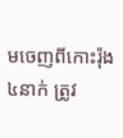មចេញពីកោះរ៉ុង ៤នាក់ ត្រូវ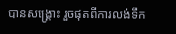បានសង្គ្រោះ រួចផុតពីការលង់ទឹក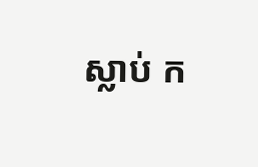ស្លាប់ ក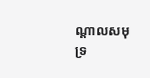ណ្តាលសមុទ្រ